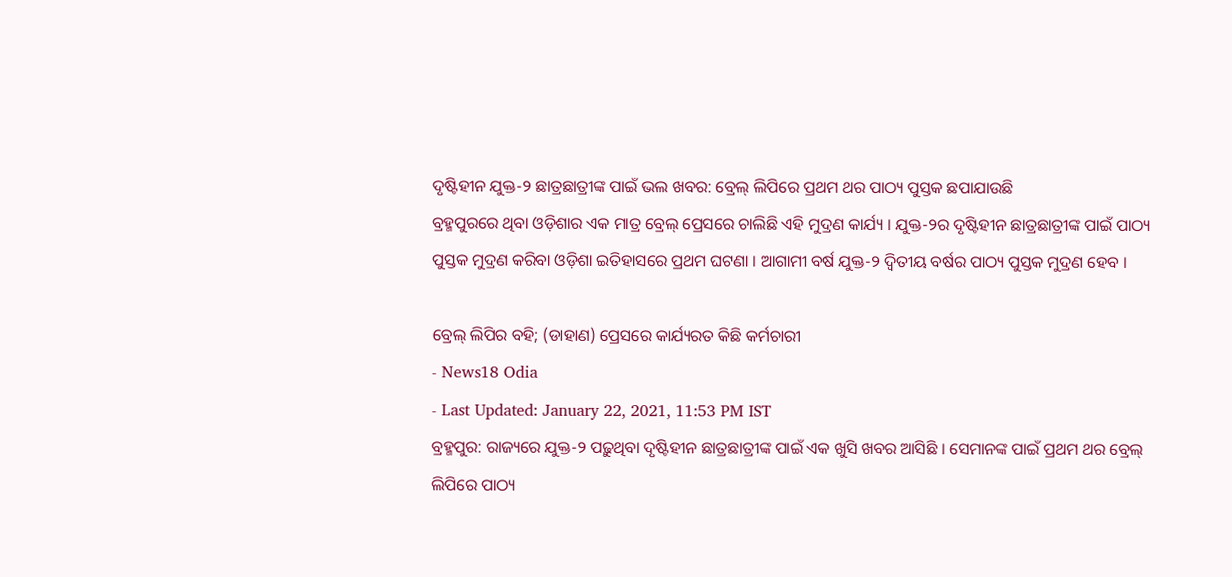ଦୃଷ୍ଟିହୀନ ଯୁକ୍ତ-୨ ଛାତ୍ରଛାତ୍ରୀଙ୍କ ପାଇଁ ଭଲ ଖବର: ବ୍ରେଲ୍ ଲିପିରେ ପ୍ରଥମ ଥର ପାଠ୍ୟ ପୁସ୍ତକ ଛପାଯାଉଛି
ବ୍ରହ୍ମପୁରରେ ଥିବା ଓଡ଼ିଶାର ଏକ ମାତ୍ର ବ୍ରେଲ୍ ପ୍ରେସରେ ଚାଲିଛି ଏହି ମୁଦ୍ରଣ କାର୍ଯ୍ୟ । ଯୁକ୍ତ-୨ର ଦୃଷ୍ଟିହୀନ ଛାତ୍ରଛାତ୍ରୀଙ୍କ ପାଇଁ ପାଠ୍ୟ ପୁସ୍ତକ ମୁଦ୍ରଣ କରିବା ଓଡ଼ିଶା ଇତିହାସରେ ପ୍ରଥମ ଘଟଣା । ଆଗାମୀ ବର୍ଷ ଯୁକ୍ତ-୨ ଦ୍ବିତୀୟ ବର୍ଷର ପାଠ୍ୟ ପୁସ୍ତକ ମୁଦ୍ରଣ ହେବ ।

ବ୍ରେଲ୍ ଲିପିର ବହି; (ଡାହାଣ) ପ୍ରେସରେ କାର୍ଯ୍ୟରତ କିଛି କର୍ମଚାରୀ
- News18 Odia
- Last Updated: January 22, 2021, 11:53 PM IST
ବ୍ରହ୍ମପୁର: ରାଜ୍ୟରେ ଯୁକ୍ତ-୨ ପଢ଼ୁଥିବା ଦୃଷ୍ଟିହୀନ ଛାତ୍ରଛାତ୍ରୀଙ୍କ ପାଇଁ ଏକ ଖୁସି ଖବର ଆସିଛି । ସେମାନଙ୍କ ପାଇଁ ପ୍ରଥମ ଥର ବ୍ରେଲ୍ ଲିପିରେ ପାଠ୍ୟ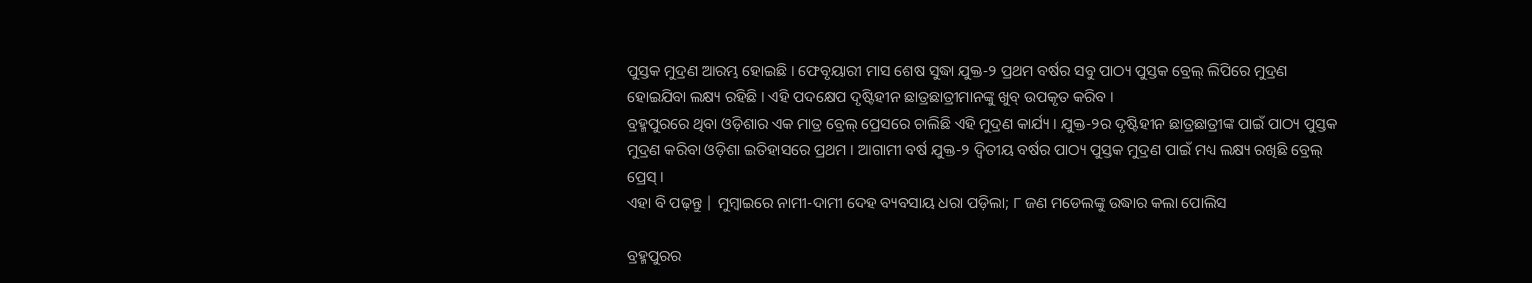ପୁସ୍ତକ ମୁଦ୍ରଣ ଆରମ୍ଭ ହୋଇଛି । ଫେବୃୟାରୀ ମାସ ଶେଷ ସୁଦ୍ଧା ଯୁକ୍ତ-୨ ପ୍ରଥମ ବର୍ଷର ସବୁ ପାଠ୍ୟ ପୁସ୍ତକ ବ୍ରେଲ୍ ଲିପିରେ ମୁଦ୍ରଣ ହୋଇଯିବା ଲକ୍ଷ୍ୟ ରହିଛି । ଏହି ପଦକ୍ଷେପ ଦୃଷ୍ଟିହୀନ ଛାତ୍ରଛାତ୍ରୀମାନଙ୍କୁ ଖୁବ୍ ଉପକୃତ କରିବ ।
ବ୍ରହ୍ମପୁରରେ ଥିବା ଓଡ଼ିଶାର ଏକ ମାତ୍ର ବ୍ରେଲ୍ ପ୍ରେସରେ ଚାଲିଛି ଏହି ମୁଦ୍ରଣ କାର୍ଯ୍ୟ । ଯୁକ୍ତ-୨ର ଦୃଷ୍ଟିହୀନ ଛାତ୍ରଛାତ୍ରୀଙ୍କ ପାଇଁ ପାଠ୍ୟ ପୁସ୍ତକ ମୁଦ୍ରଣ କରିବା ଓଡ଼ିଶା ଇତିହାସରେ ପ୍ରଥମ । ଆଗାମୀ ବର୍ଷ ଯୁକ୍ତ-୨ ଦ୍ବିତୀୟ ବର୍ଷର ପାଠ୍ୟ ପୁସ୍ତକ ମୁଦ୍ରଣ ପାଇଁ ମଧ୍ୟ ଲକ୍ଷ୍ୟ ରଖିଛି ବ୍ରେଲ୍ ପ୍ରେସ୍ ।
ଏହା ବି ପଢ଼ନ୍ତୁ | ମୁମ୍ବାଇରେ ନାମୀ-ଦାମୀ ଦେହ ବ୍ୟବସାୟ ଧରା ପଡ଼ିଲା; ୮ ଜଣ ମଡେଲଙ୍କୁ ଉଦ୍ଧାର କଲା ପୋଲିସ

ବ୍ରହ୍ମପୁରର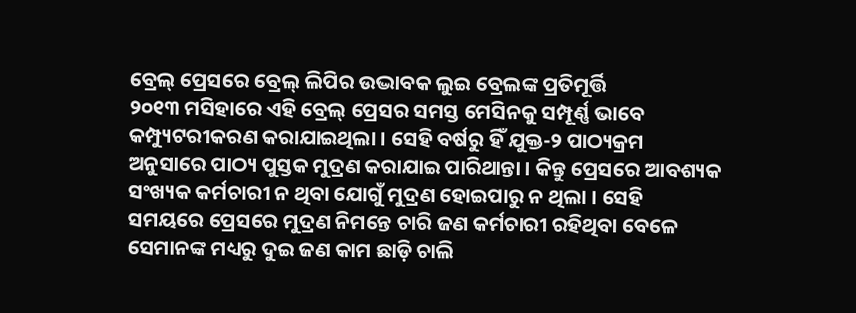ବ୍ରେଲ୍ ପ୍ରେସରେ ବ୍ରେଲ୍ ଲିପିର ଉଦ୍ଭାବକ ଲୁଇ ବ୍ରେଲଙ୍କ ପ୍ରତିମୂର୍ତ୍ତି
୨୦୧୩ ମସିହାରେ ଏହି ବ୍ରେଲ୍ ପ୍ରେସର ସମସ୍ତ ମେସିନକୁ ସମ୍ପୂର୍ଣ୍ଣ ଭାବେ କମ୍ପ୍ୟୁଟରୀକରଣ କରାଯାଇଥିଲା । ସେହି ବର୍ଷରୁ ହିଁ ଯୁକ୍ତ-୨ ପାଠ୍ୟକ୍ରମ ଅନୁସାରେ ପାଠ୍ୟ ପୁସ୍ତକ ମୁଦ୍ରଣ କରାଯାଇ ପାରିଥାନ୍ତା । କିନ୍ତୁ ପ୍ରେସରେ ଆବଶ୍ୟକ ସଂଖ୍ୟକ କର୍ମଚାରୀ ନ ଥିବା ଯୋଗୁଁ ମୁଦ୍ରଣ ହୋଇପାରୁ ନ ଥିଲା । ସେହି ସମୟରେ ପ୍ରେସରେ ମୁଦ୍ରଣ ନିମନ୍ତେ ଚାରି ଜଣ କର୍ମଚାରୀ ରହିଥିବା ବେଳେ ସେମାନଙ୍କ ମଧ୍ୟରୁ ଦୁଇ ଜଣ କାମ ଛାଡ଼ି ଚାଲି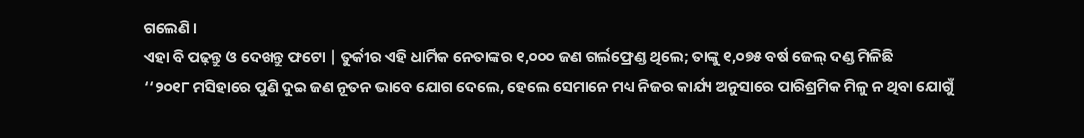ଗଲେଣି ।
ଏହା ବି ପଢ଼ନ୍ତୁ ଓ ଦେଖନ୍ତୁ ଫଟୋ | ତୁର୍କୀର ଏହି ଧାର୍ମିକ ନେତାଙ୍କର ୧,୦୦୦ ଜଣ ଗର୍ଲଫ୍ରେଣ୍ଡ ଥିଲେ; ତାଙ୍କୁ ୧,୦୭୫ ବର୍ଷ ଜେଲ୍ ଦଣ୍ଡ ମିଳିଛି
‘‘୨୦୧୮ ମସିହାରେ ପୁଣି ଦୁଇ ଜଣ ନୂତନ ଭାବେ ଯୋଗ ଦେଲେ, ହେଲେ ସେମାନେ ମଧ୍ୟ ନିଜର କାର୍ଯ୍ୟ ଅନୁସାରେ ପାରିଶ୍ରମିକ ମିଳୁ ନ ଥିବା ଯୋଗୁଁ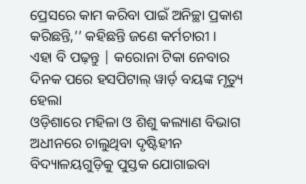ପ୍ରେସରେ କାମ କରିବା ପାଇଁ ଅନିଚ୍ଛା ପ୍ରକାଶ କରିଛନ୍ତି,’’ କହିଛନ୍ତି ଜଣେ କର୍ମଚାରୀ ।
ଏହା ବି ପଢ଼ନ୍ତୁ | କରୋନା ଟିକା ନେବାର ଦିନକ ପରେ ହସପିଟାଲ୍ ୱାର୍ଡ଼ ବୟଙ୍କ ମୃତ୍ୟୁ ହେଲା
ଓଡ଼ିଶାରେ ମହିଳା ଓ ଶିଶୁ କଲ୍ୟାଣ ବିଭାଗ ଅଧୀନରେ ଚାଲୁଥିବା ଦୃଷ୍ଟିହୀନ ବିଦ୍ୟାଳୟଗୁଡ଼ିକୁ ପୁସ୍ତକ ଯୋଗାଇବା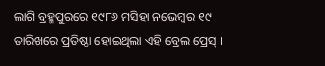ଲାଗି ବ୍ରହ୍ମପୁରରେ ୧୯୮୬ ମସିହା ନଭେମ୍ବର ୧୯ ତାରିଖରେ ପ୍ରତିଷ୍ଠା ହୋଇଥିଲା ଏହି ବ୍ରେଲ ପ୍ରେସ୍ ।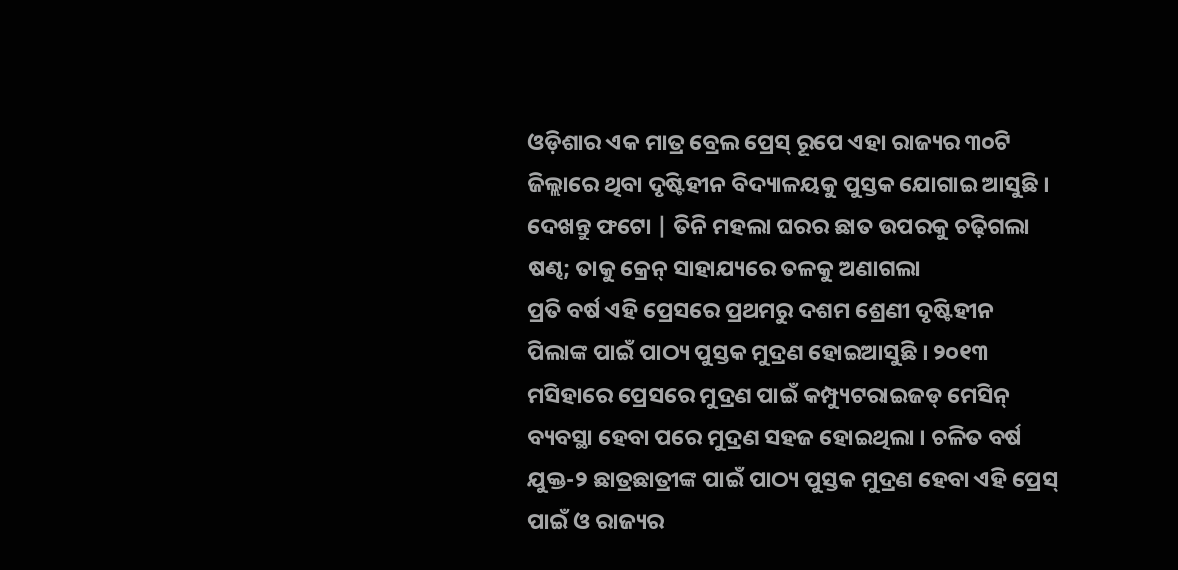ଓଡ଼ିଶାର ଏକ ମାତ୍ର ବ୍ରେଲ ପ୍ରେସ୍ ରୂପେ ଏହା ରାଜ୍ୟର ୩୦ଟି ଜିଲ୍ଲାରେ ଥିବା ଦୃଷ୍ଟିହୀନ ବିଦ୍ୟାଳୟକୁ ପୁସ୍ତକ ଯୋଗାଇ ଆସୁଛି ।
ଦେଖନ୍ତୁ ଫଟୋ | ତିନି ମହଲା ଘରର ଛାତ ଉପରକୁ ଚଢ଼ିଗଲା ଷଣ୍ଢ; ତାକୁ କ୍ରେନ୍ ସାହାଯ୍ୟରେ ତଳକୁ ଅଣାଗଲା
ପ୍ରତି ବର୍ଷ ଏହି ପ୍ରେସରେ ପ୍ରଥମରୁ ଦଶମ ଶ୍ରେଣୀ ଦୃଷ୍ଟିହୀନ ପିଲାଙ୍କ ପାଇଁ ପାଠ୍ୟ ପୁସ୍ତକ ମୁଦ୍ରଣ ହୋଇଆସୁଛି । ୨୦୧୩ ମସିହାରେ ପ୍ରେସରେ ମୁଦ୍ରଣ ପାଇଁ କମ୍ପ୍ୟୁଟରାଇଜଡ୍ ମେସିନ୍ ବ୍ୟବସ୍ଥା ହେବା ପରେ ମୁଦ୍ରଣ ସହଜ ହୋଇଥିଲା । ଚଳିତ ବର୍ଷ ଯୁକ୍ତ-୨ ଛାତ୍ରଛାତ୍ରୀଙ୍କ ପାଇଁ ପାଠ୍ୟ ପୁସ୍ତକ ମୁଦ୍ରଣ ହେବା ଏହି ପ୍ରେସ୍ ପାଇଁ ଓ ରାଜ୍ୟର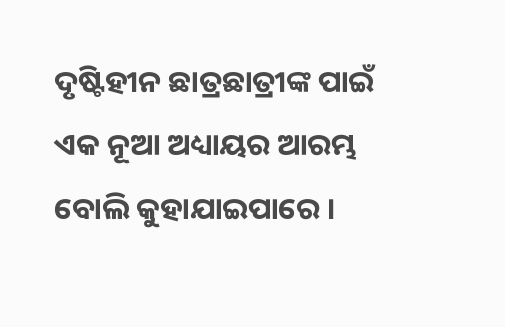ଦୃଷ୍ଟିହୀନ ଛାତ୍ରଛାତ୍ରୀଙ୍କ ପାଇଁ ଏକ ନୂଆ ଅଧ୍ୟାୟର ଆରମ୍ଭ ବୋଲି କୁହାଯାଇପାରେ ।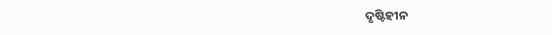ଦୃଷ୍ଟିହୀନ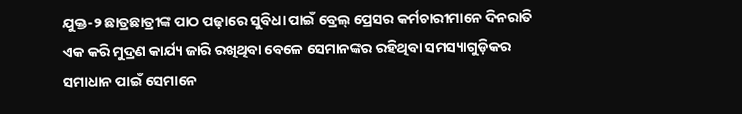ଯୁକ୍ତ-୨ ଛାତ୍ରଛାତ୍ରୀଙ୍କ ପାଠ ପଢ଼ାରେ ସୁବିଧା ପାଇଁ ବ୍ରେଲ୍ ପ୍ରେସର କର୍ମଚାରୀମାନେ ଦିନରାତି ଏକ କରି ମୁଦ୍ରଣ କାର୍ଯ୍ୟ ଜାରି ରଖିଥିବା ବେଳେ ସେମାନଙ୍କର ରହିଥିବା ସମସ୍ୟାଗୁଡ଼ିକର ସମାଧାନ ପାଇଁ ସେମାନେ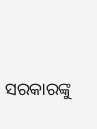ସରକାରଙ୍କୁ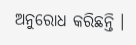ଅନୁରୋଧ କରିଛନ୍ତି ।